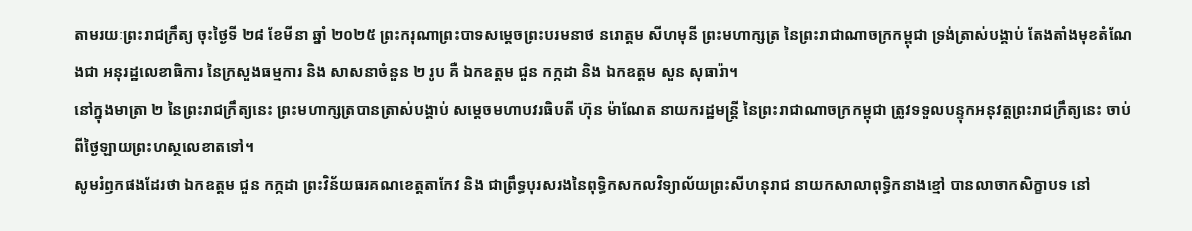តាមរយៈព្រះរាជក្រឹត្យ ចុះថ្ងៃទី ២៨ ខែមីនា ឆ្នាំ ២០២៥ ព្រះករុណាព្រះបាទសម្ដេចព្រះបរមនាថ នរោត្តម សីហមុនី ព្រះមហាក្សត្រ នៃព្រះរាជាណាចក្រកម្ពុជា ទ្រង់ត្រាស់បង្គាប់ តែងតាំងមុខតំណែងជា អនុរដ្ឋលេខាធិការ នៃក្រសួងធម្មការ និង សាសនាចំនួន ២ រូប គឺ ឯកឧត្តម ជួន កក្កដា និង ឯកឧត្តម សួន សុធារ៉ា។
នៅក្នុងមាត្រា ២ នៃព្រះរាជក្រឹត្យនេះ ព្រះមហាក្សត្របានត្រាស់បង្គាប់ សម្ដេចមហាបវរធិបតី ហ៊ុន ម៉ាណែត នាយករដ្ឋមន្ត្រី នៃព្រះរាជាណាចក្រកម្ពុជា ត្រូវទទួលបន្ទុកអនុវត្តព្រះរាជក្រឹត្យនេះ ចាប់ពីថ្ងៃឡាយព្រះហស្ថលេខាតទៅ។
សូមរំឭកផងដែរថា ឯកឧត្តម ជួន កក្កដា ព្រះវិន័យធរគណខេត្តតាកែវ និង ជាព្រឹទ្ធបុរសរងនៃពុទ្ធិកសកលវិទ្យាល័យព្រះសីហនុរាជ នាយកសាលាពុទ្ធិកនាងខ្មៅ បានលាចាកសិក្ខាបទ នៅ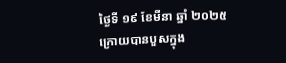ថ្ងៃទី ១៩ ខែមីនា ឆ្នាំ ២០២៥ ក្រោយបានបួសក្នុង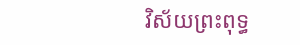វិស័យព្រះពុទ្ធ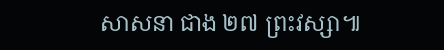សាសនា ជាង ២៧ ព្រះវស្សា៕